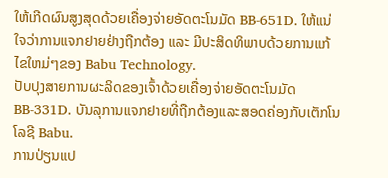ໃຫ້ເກີດຜົນສູງສຸດດ້ວຍເຄື່ອງຈ່າຍອັດຕະໂນມັດ BB-651D. ໃຫ້ແນ່ໃຈວ່າການແຈກຢາຍຢ່າງຖືກຕ້ອງ ແລະ ມີປະສິດທິພາບດ້ວຍການແກ້ໄຂໃຫມ່ໆຂອງ Babu Technology.
ປັບປຸງສາຍການຜະລິດຂອງເຈົ້າດ້ວຍເຄື່ອງຈ່າຍອັດຕະໂນມັດ BB-331D. ບັນລຸການແຈກຢາຍທີ່ຖືກຕ້ອງແລະສອດຄ່ອງກັບເຕັກໂນໂລຊີ Babu.
ການປ່ຽນແປ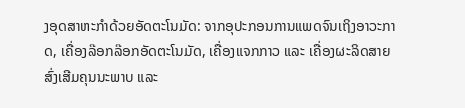ງອຸດສາຫະກໍາດ້ວຍອັດຕະໂນມັດ: ຈາກອຸປະກອນການແພດຈົນເຖິງອາວະກາດ, ເຄື່ອງລ໊ອກລ໊ອກອັດຕະໂນມັດ, ເຄື່ອງແຈກກາວ ແລະ ເຄື່ອງຜະລິດສາຍສົ່ງເສີມຄຸນນະພາບ ແລະ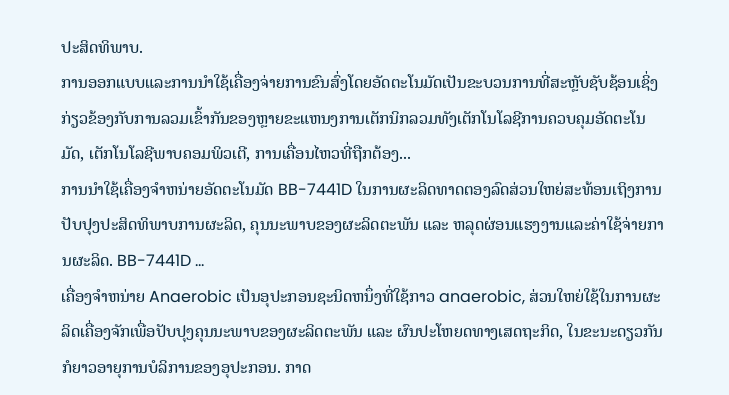ປະສິດທິພາບ.
ການອອກແບບແລະການນໍາໃຊ້ເຄື່ອງຈ່າຍການຂົນສົ່ງໂດຍອັດຕະໂນມັດເປັນຂະບວນການທີ່ສະຫຼັບຊັບຊ້ອນເຊິ່ງກ່ຽວຂ້ອງກັບການລວມເຂົ້າກັນຂອງຫຼາຍຂະແຫນງການເຕັກນິກລວມທັງເຕັກໂນໂລຊີການຄວບຄຸມອັດຕະໂນມັດ, ເຕັກໂນໂລຊີພາບຄອມພິວເຕີ, ການເຄື່ອນໄຫວທີ່ຖືກຕ້ອງ...
ການນໍາໃຊ້ເຄື່ອງຈໍາຫນ່າຍອັດຕະໂນມັດ BB-7441D ໃນການຜະລິດທາດຕອງລົດສ່ວນໃຫຍ່ສະທ້ອນເຖິງການປັບປຸງປະສິດທິພາບການຜະລິດ, ຄຸນນະພາບຂອງຜະລິດຕະພັນ ແລະ ຫລຸດຜ່ອນແຮງງານແລະຄ່າໃຊ້ຈ່າຍການຜະລິດ. BB-7441D ...
ເຄື່ອງຈໍາຫນ່າຍ Anaerobic ເປັນອຸປະກອນຊະນິດຫນຶ່ງທີ່ໃຊ້ກາວ anaerobic, ສ່ວນໃຫຍ່ໃຊ້ໃນການຜະລິດເຄື່ອງຈັກເພື່ອປັບປຸງຄຸນນະພາບຂອງຜະລິດຕະພັນ ແລະ ຜົນປະໂຫຍດທາງເສດຖະກິດ, ໃນຂະນະດຽວກັນກໍຍາວອາຍຸການບໍລິການຂອງອຸປະກອນ. ກາດ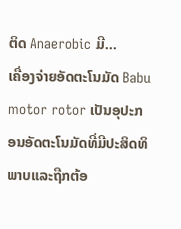ຕິດ Anaerobic ມີ...
ເຄື່ອງຈ່າຍອັດຕະໂນມັດ Babu motor rotor ເປັນອຸປະກອນອັດຕະໂນມັດທີ່ມີປະສິດທິພາບແລະຖືກຕ້ອ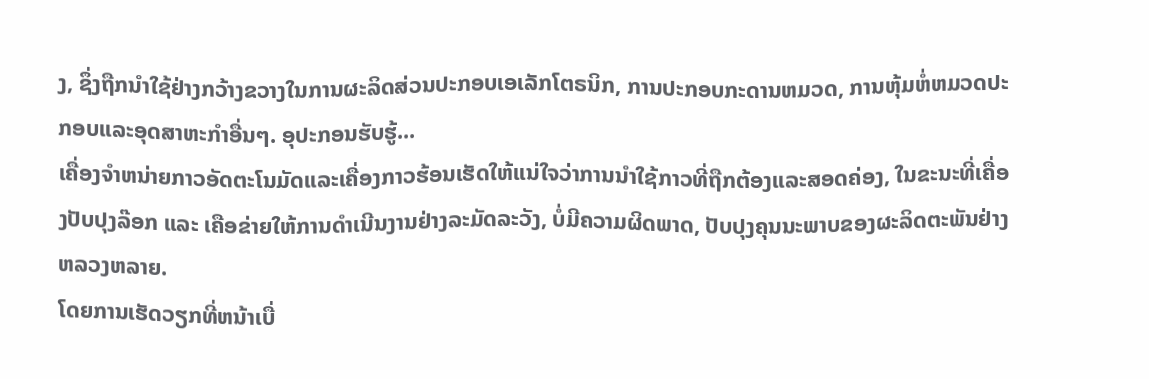ງ, ຊຶ່ງຖືກນໍາໃຊ້ຢ່າງກວ້າງຂວາງໃນການຜະລິດສ່ວນປະກອບເອເລັກໂຕຣນິກ, ການປະກອບກະດານຫມວດ, ການຫຸ້ມຫໍ່ຫມວດປະກອບແລະອຸດສາຫະກໍາອື່ນໆ. ອຸປະກອນຮັບຮູ້...
ເຄື່ອງຈໍາຫນ່າຍກາວອັດຕະໂນມັດແລະເຄື່ອງກາວຮ້ອນເຮັດໃຫ້ແນ່ໃຈວ່າການນໍາໃຊ້ກາວທີ່ຖືກຕ້ອງແລະສອດຄ່ອງ, ໃນຂະນະທີ່ເຄື່ອງປັບປຸງລ໊ອກ ແລະ ເຄືອຂ່າຍໃຫ້ການດໍາເນີນງານຢ່າງລະມັດລະວັງ, ບໍ່ມີຄວາມຜິດພາດ, ປັບປຸງຄຸນນະພາບຂອງຜະລິດຕະພັນຢ່າງຫລວງຫລາຍ.
ໂດຍການເຮັດວຽກທີ່ຫນ້າເບື່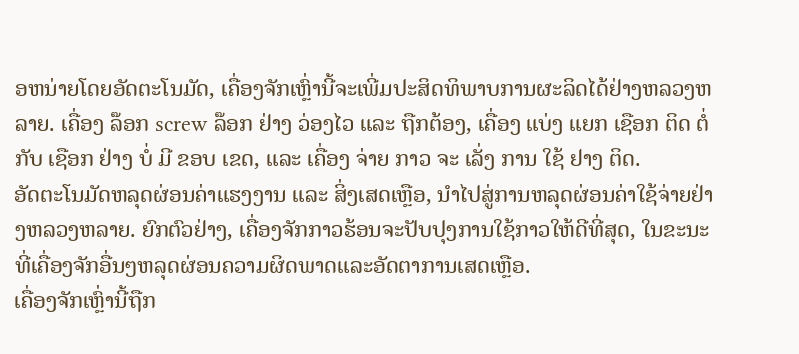ອຫນ່າຍໂດຍອັດຕະໂນມັດ, ເຄື່ອງຈັກເຫຼົ່ານີ້ຈະເພີ່ມປະສິດທິພາບການຜະລິດໄດ້ຢ່າງຫລວງຫລາຍ. ເຄື່ອງ ລ໊ອກ screw ລ໊ອກ ຢ່າງ ວ່ອງໄວ ແລະ ຖືກຕ້ອງ, ເຄື່ອງ ແບ່ງ ແຍກ ເຊືອກ ຕິດ ຕໍ່ ກັບ ເຊືອກ ຢ່າງ ບໍ່ ມີ ຂອບ ເຂດ, ແລະ ເຄື່ອງ ຈ່າຍ ກາວ ຈະ ເລັ່ງ ການ ໃຊ້ ຢາງ ຕິດ.
ອັດຕະໂນມັດຫລຸດຜ່ອນຄ່າແຮງງານ ແລະ ສິ່ງເສດເຫຼືອ, ນໍາໄປສູ່ການຫລຸດຜ່ອນຄ່າໃຊ້ຈ່າຍຢ່າງຫລວງຫລາຍ. ຍົກຕົວຢ່າງ, ເຄື່ອງຈັກກາວຮ້ອນຈະປັບປຸງການໃຊ້ກາວໃຫ້ດີທີ່ສຸດ, ໃນຂະນະທີ່ເຄື່ອງຈັກອື່ນໆຫລຸດຜ່ອນຄວາມຜິດພາດແລະອັດຕາການເສດເຫຼືອ.
ເຄື່ອງຈັກເຫຼົ່ານີ້ຖືກ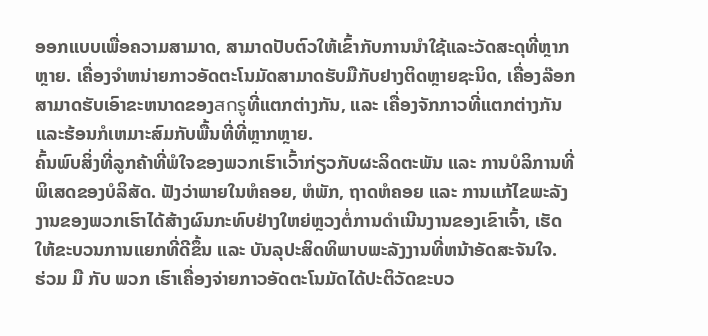ອອກແບບເພື່ອຄວາມສາມາດ, ສາມາດປັບຕົວໃຫ້ເຂົ້າກັບການນໍາໃຊ້ແລະວັດສະດຸທີ່ຫຼາກຫຼາຍ. ເຄື່ອງຈໍາຫນ່າຍກາວອັດຕະໂນມັດສາມາດຮັບມືກັບຢາງຕິດຫຼາຍຊະນິດ, ເຄື່ອງລ໊ອກສາມາດຮັບເອົາຂະຫນາດຂອງสกรูທີ່ແຕກຕ່າງກັນ, ແລະ ເຄື່ອງຈັກກາວທີ່ແຕກຕ່າງກັນແລະຮ້ອນກໍເຫມາະສົມກັບພື້ນທີ່ທີ່ຫຼາກຫຼາຍ.
ຄົ້ນພົບສິ່ງທີ່ລູກຄ້າທີ່ພໍໃຈຂອງພວກເຮົາເວົ້າກ່ຽວກັບຜະລິດຕະພັນ ແລະ ການບໍລິການທີ່ພິເສດຂອງບໍລິສັດ. ຟັງວ່າພາຍໃນຫໍຄອຍ, ຫໍພັກ, ຖາດຫໍຄອຍ ແລະ ການແກ້ໄຂພະລັງງານຂອງພວກເຮົາໄດ້ສ້າງຜົນກະທົບຢ່າງໃຫຍ່ຫຼວງຕໍ່ການດໍາເນີນງານຂອງເຂົາເຈົ້າ, ເຮັດໃຫ້ຂະບວນການແຍກທີ່ດີຂຶ້ນ ແລະ ບັນລຸປະສິດທິພາບພະລັງງານທີ່ຫນ້າອັດສະຈັນໃຈ.
ຮ່ວມ ມື ກັບ ພວກ ເຮົາເຄື່ອງຈ່າຍກາວອັດຕະໂນມັດໄດ້ປະຕິວັດຂະບວ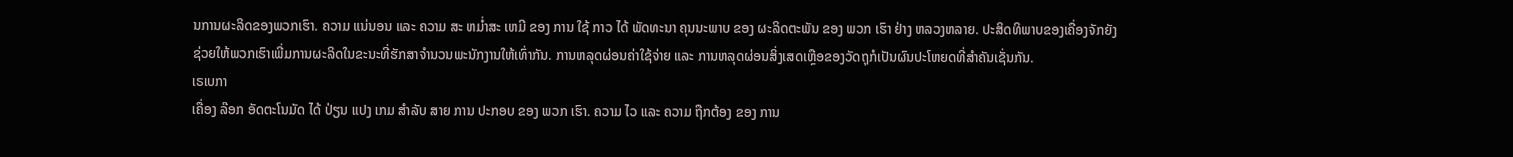ນການຜະລິດຂອງພວກເຮົາ. ຄວາມ ແນ່ນອນ ແລະ ຄວາມ ສະ ຫມ່ຳສະ ເຫມີ ຂອງ ການ ໃຊ້ ກາວ ໄດ້ ພັດທະນາ ຄຸນນະພາບ ຂອງ ຜະລິດຕະພັນ ຂອງ ພວກ ເຮົາ ຢ່າງ ຫລວງຫລາຍ. ປະສິດທິພາບຂອງເຄື່ອງຈັກຍັງຊ່ວຍໃຫ້ພວກເຮົາເພີ່ມການຜະລິດໃນຂະນະທີ່ຮັກສາຈໍານວນພະນັກງານໃຫ້ເທົ່າກັນ. ການຫລຸດຜ່ອນຄ່າໃຊ້ຈ່າຍ ແລະ ການຫລຸດຜ່ອນສິ່ງເສດເຫຼືອຂອງວັດຖຸກໍເປັນຜົນປະໂຫຍດທີ່ສໍາຄັນເຊັ່ນກັນ.
ເຣເບກາ
ເຄື່ອງ ລ໊ອກ ອັດຕະໂນມັດ ໄດ້ ປ່ຽນ ແປງ ເກມ ສໍາລັບ ສາຍ ການ ປະກອບ ຂອງ ພວກ ເຮົາ. ຄວາມ ໄວ ແລະ ຄວາມ ຖືກຕ້ອງ ຂອງ ການ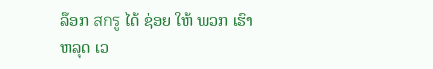ລ໊ອກ สกรู ໄດ້ ຊ່ອຍ ໃຫ້ ພວກ ເຮົາ ຫລຸດ ເວ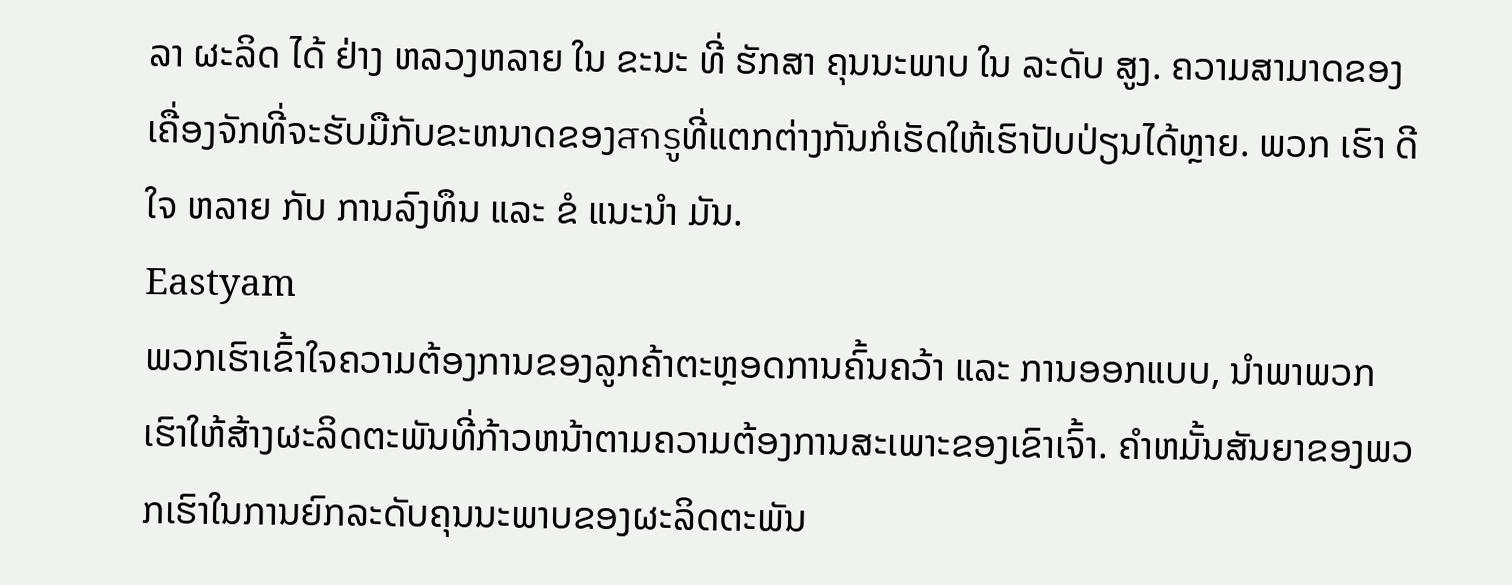ລາ ຜະລິດ ໄດ້ ຢ່າງ ຫລວງຫລາຍ ໃນ ຂະນະ ທີ່ ຮັກສາ ຄຸນນະພາບ ໃນ ລະດັບ ສູງ. ຄວາມສາມາດຂອງເຄື່ອງຈັກທີ່ຈະຮັບມືກັບຂະຫນາດຂອງสกรูທີ່ແຕກຕ່າງກັນກໍເຮັດໃຫ້ເຮົາປັບປ່ຽນໄດ້ຫຼາຍ. ພວກ ເຮົາ ດີ ໃຈ ຫລາຍ ກັບ ການລົງທຶນ ແລະ ຂໍ ແນະນໍາ ມັນ.
Eastyam
ພວກເຮົາເຂົ້າໃຈຄວາມຕ້ອງການຂອງລູກຄ້າຕະຫຼອດການຄົ້ນຄວ້າ ແລະ ການອອກແບບ, ນໍາພາພວກເຮົາໃຫ້ສ້າງຜະລິດຕະພັນທີ່ກ້າວຫນ້າຕາມຄວາມຕ້ອງການສະເພາະຂອງເຂົາເຈົ້າ. ຄໍາຫມັ້ນສັນຍາຂອງພວກເຮົາໃນການຍົກລະດັບຄຸນນະພາບຂອງຜະລິດຕະພັນ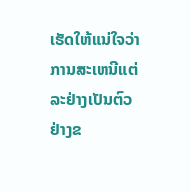ເຮັດໃຫ້ແນ່ໃຈວ່າການສະເຫນີແຕ່ລະຢ່າງເປັນຕົວຢ່າງຂ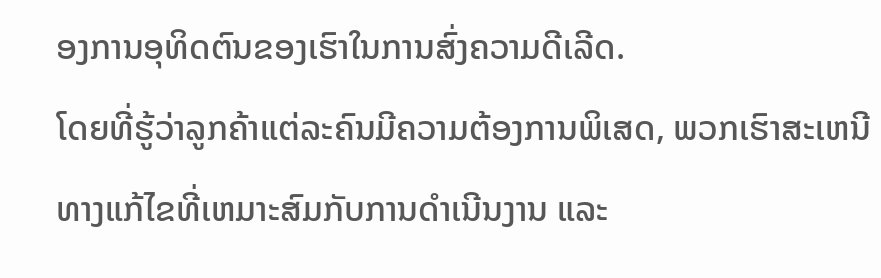ອງການອຸທິດຕົນຂອງເຮົາໃນການສົ່ງຄວາມດີເລີດ.
ໂດຍທີ່ຮູ້ວ່າລູກຄ້າແຕ່ລະຄົນມີຄວາມຕ້ອງການພິເສດ, ພວກເຮົາສະເຫນີທາງແກ້ໄຂທີ່ເຫມາະສົມກັບການດໍາເນີນງານ ແລະ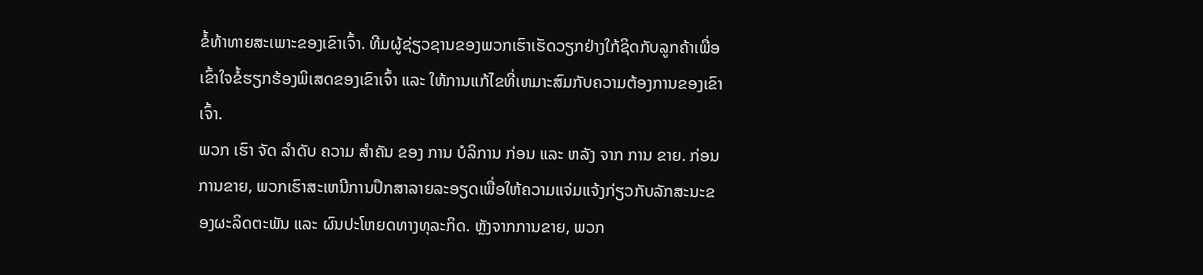ຂໍ້ທ້າທາຍສະເພາະຂອງເຂົາເຈົ້າ. ທີມຜູ້ຊ່ຽວຊານຂອງພວກເຮົາເຮັດວຽກຢ່າງໃກ້ຊິດກັບລູກຄ້າເພື່ອເຂົ້າໃຈຂໍ້ຮຽກຮ້ອງພິເສດຂອງເຂົາເຈົ້າ ແລະ ໃຫ້ການແກ້ໄຂທີ່ເຫມາະສົມກັບຄວາມຕ້ອງການຂອງເຂົາເຈົ້າ.
ພວກ ເຮົາ ຈັດ ລໍາດັບ ຄວາມ ສໍາຄັນ ຂອງ ການ ບໍລິການ ກ່ອນ ແລະ ຫລັງ ຈາກ ການ ຂາຍ. ກ່ອນການຂາຍ, ພວກເຮົາສະເຫນີການປຶກສາລາຍລະອຽດເພື່ອໃຫ້ຄວາມແຈ່ມແຈ້ງກ່ຽວກັບລັກສະນະຂອງຜະລິດຕະພັນ ແລະ ຜົນປະໂຫຍດທາງທຸລະກິດ. ຫຼັງຈາກການຂາຍ, ພວກ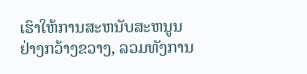ເຮົາໃຫ້ການສະຫນັບສະຫນູນຢ່າງກວ້າງຂວາງ, ລວມທັງການ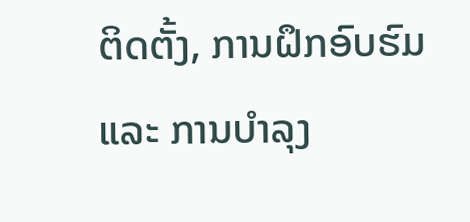ຕິດຕັ້ງ, ການຝຶກອົບຮົມ ແລະ ການບໍາລຸງ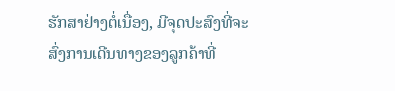ຮັກສາຢ່າງຕໍ່ເນື່ອງ, ມີຈຸດປະສົງທີ່ຈະສົ່ງການເດີນທາງຂອງລູກຄ້າທີ່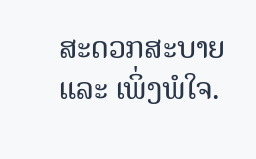ສະດວກສະບາຍ ແລະ ເພິ່ງພໍໃຈ.